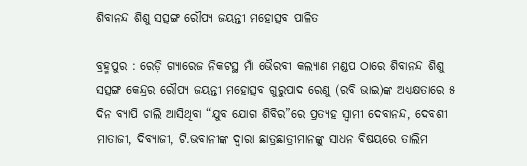ଶିବାନନ୍ଦ ଶିଶୁ ସତ୍ସଙ୍ଗ ରୌପ୍ୟ ଜୟନ୍ତୀ ମହୋତ୍ସବ ପାଳିତ

ବ୍ରହ୍ମପୁର : ରେଡ଼ି ଗ୍ୟାରେଜ ନିକଟସ୍ଥ ମାଁ ଭୈରବୀ କଲ୍ୟାଣ ମଣ୍ଡପ ଠାରେ ଶିବାନନ୍ଦ ଶିଶୁ ସତ୍ସଙ୍ଗ କେନ୍ଦ୍ରର ରୌପ୍ୟ ଜୟନ୍ତୀ ମହୋତ୍ସବ ଗୁରୁପାଦ ରେଣୁ (ରବି ଭାଇ)ଙ୍କ ଅଧ୍ୟକ୍ଷତାରେ ୫ ଦିନ ବ୍ୟାପି ଚାଲି ଆସିଥିବା “ଯୁବ ଯୋଗ ଶିବିର”ରେ ପ୍ରତ୍ୟହ ସ୍ୱାମୀ ଦେବାନନ୍ଦ, ଦେବଶୀ ମାତାଜୀ, ଦିବ୍ୟାଜୀ, ଟି.ଭବାନୀଙ୍କ ଦ୍ୱାରା ଛାତ୍ରଛାତ୍ରୀମାନଙ୍କୁ ସାଧନ ବିଷୟରେ ତାଲିମ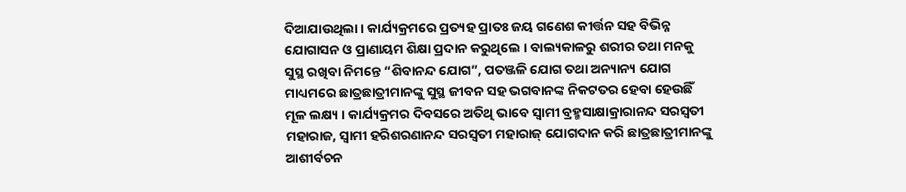ଦିଆଯାଉଥିଲା । କାର୍ଯ୍ୟକ୍ରମରେ ପ୍ରତ୍ୟହ ପ୍ରାତଃ ଜୟ ଗଣେଶ କୀର୍ତ୍ତନ ସହ ବିଭିନ୍ନ ଯୋଗାସନ ଓ ପ୍ରାଣାୟମ ଶିକ୍ଷା ପ୍ରଦାନ କରୁଥିଲେ । ବାଲ୍ୟକାଳରୁ ଶରୀର ତଥା ମନକୁ ସୁସ୍ଥ ରଖିବା ନିମନ୍ତେ “ଶିବାନନ୍ଦ ଯୋଗ”, ପତଞ୍ଜଳି ଯୋଗ ତଥା ଅନ୍ୟାନ୍ୟ ଯୋଗ ମାଧ୍ୟମରେ ଛାତ୍ରଛାତ୍ରୀମାନଙ୍କୁ ସୁସ୍ଥ ଜୀବନ ସହ ଭଗବାନଙ୍କ ନିକଟତର ହେବା ହେଉଛିଁ ମୂଳ ଲକ୍ଷ୍ୟ । କାର୍ଯ୍ୟକ୍ରମର ଦିବସରେ ଅତିଥି ଭାବେ ସ୍ୱାମୀ ବ୍ରହ୍ମସାକ୍ଷାକ୍ରାରାନନ୍ଦ ସରସ୍ୱତୀ ମହାରାଜ, ସ୍ୱାମୀ ହରିଶରଣାନନ୍ଦ ସରସ୍ୱତୀ ମହାରାଜ୍ ଯୋଗଦାନ କରି ଛାତ୍ରଛାତ୍ରୀମାନଙ୍କୁ ଆଶୀର୍ବଚନ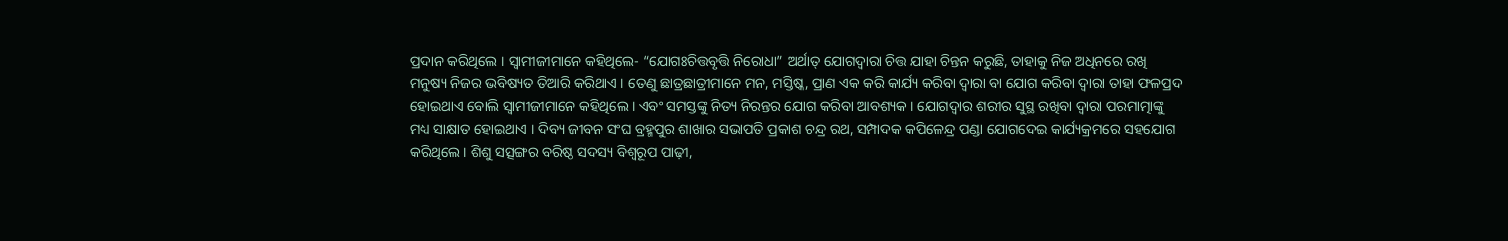ପ୍ରଦାନ କରିଥିଲେ । ସ୍ୱାମୀଜୀମାନେ କହିଥିଲେ- “ଯୋଗଃଚିତ୍ତବୃତ୍ତି ନିରୋଧା” ଅର୍ଥାତ୍ ଯୋଗଦ୍ୱାରା ଚିତ୍ତ ଯାହା ଚିନ୍ତନ କରୁଛି, ତାହାକୁ ନିଜ ଅଧିନରେ ରଖି ମନୁଷ୍ୟ ନିଜର ଭବିଷ୍ୟତ ତିଆରି କରିଥାଏ । ତେଣୁ ଛାତ୍ରଛାତ୍ରୀମାନେ ମନ, ମସ୍ତିଷ୍କ, ପ୍ରାଣ ଏକ କରି କାର୍ଯ୍ୟ କରିବା ଦ୍ୱାରା ବା ଯୋଗ କରିବା ଦ୍ୱାରା ତାହା ଫଳପ୍ରଦ ହୋଇଥାଏ ବୋଲି ସ୍ୱାମୀଜୀମାନେ କହିଥିଲେ । ଏବଂ ସମସ୍ତଙ୍କୁ ନିତ୍ୟ ନିରନ୍ତର ଯୋଗ କରିବା ଆବଶ୍ୟକ । ଯୋଗଦ୍ୱାର ଶରୀର ସୁସ୍ଥ ରଖିବା ଦ୍ୱାରା ପରମାତ୍ମାଙ୍କୁ ମଧ୍ୟ ସାକ୍ଷାତ ହୋଇଥାଏ । ଦିବ୍ୟ ଜୀବନ ସଂଘ ବ୍ରହ୍ମପୁର ଶାଖାର ସଭାପତି ପ୍ରକାଶ ଚନ୍ଦ୍ର ରଥ, ସମ୍ପାଦକ କପିଳେନ୍ଦ୍ର ପଣ୍ଡା ଯୋଗଦେଇ କାର୍ଯ୍ୟକ୍ରମରେ ସହଯୋଗ କରିଥିଲେ । ଶିଶୁ ସତ୍ସଙ୍ଗର ବରିଷ୍ଠ ସଦସ୍ୟ ବିଶ୍ୱରୂପ ପାଢ଼ୀ,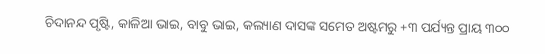ଚିଦାନନ୍ଦ ପୃଷ୍ଟି, କାଳିଆ ଭାଇ, ବାବୁ ଭାଇ, କଲ୍ୟାଣ ଦାସଙ୍କ ସମେତ ଅଷ୍ଟମରୁ +୩ ପର୍ଯ୍ୟନ୍ତ ପ୍ରାୟ ୩୦୦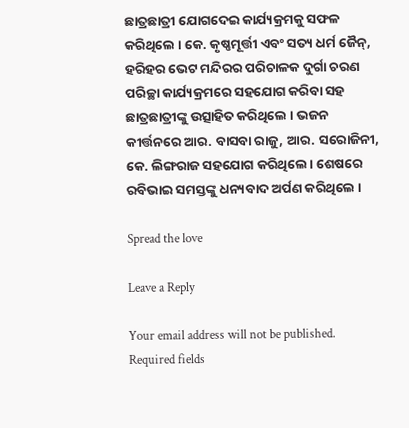ଛାତ୍ରଛାତ୍ରୀ ଯୋଗଦେଇ କାର୍ଯ୍ୟକ୍ରମକୁ ସଫଳ କରିଥିଲେ । କେ. କୃଷ୍ଣମୂର୍ତ୍ତୀ ଏବଂ ସତ୍ୟ ଧର୍ମ ଜୈନ୍, ହରିହର ଭେଟ ମନ୍ଦିରର ପରିଚାଳକ ଦୁର୍ଗା ଚରଣ ପରିଚ୍ଛା କାର୍ଯ୍ୟକ୍ରମରେ ସହଯୋଗ କରିବା ସହ ଛାତ୍ରଛାତ୍ରୀଙ୍କୁ ଉତ୍ସାହିତ କରିଥିଲେ । ଭଜନ କୀର୍ତ୍ତନରେ ଆର. ବାସବା ରାଜୁ, ଆର. ସରୋଜିନୀ, କେ. ଲିଙ୍ଗରାଜ ସହଯୋଗ କରିଥିଲେ । ଶେଷରେ ରବିଭାଇ ସମସ୍ତଙ୍କୁ ଧନ୍ୟବାଦ ଅର୍ପଣ କରିଥିଲେ ।

Spread the love

Leave a Reply

Your email address will not be published. Required fields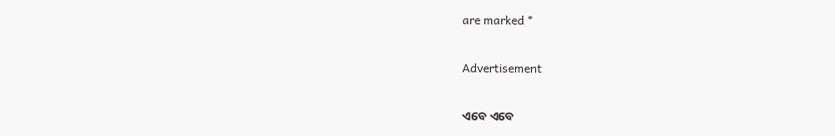are marked *

Advertisement

ଏବେ ଏବେ